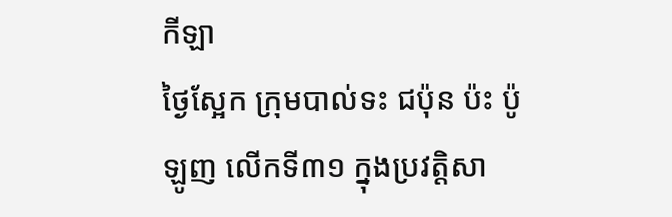កីឡា
ថ្ងៃស្អែក ក្រុមបាល់ទះ ជប៉ុន ប៉ះ ប៉ូឡូញ លើកទី៣១ ក្នុងប្រវត្តិសា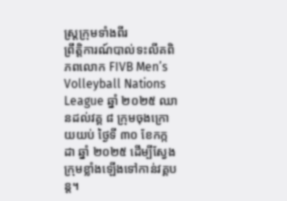ស្ត្រក្រុមទាំងពីរ
ព្រឹត្តិការណ៍បាល់ទះលីគពិភពលោក FIVB Men’s Volleyball Nations League ឆ្នាំ ២០២៥ ឈានដល់វគ្គ ៨ ក្រុមចុងក្រោយយប់ ថ្ងៃទី ៣០ ខែកក្កដា ឆ្នាំ ២០២៥ ដើម្បីស្វែងក្រុមខ្លាំងឡើងទៅកាន់វគ្គបន្ត។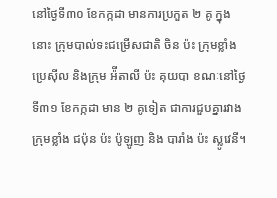នៅថ្ងៃទី៣០ ខែកក្កដា មានការប្រកួត ២ គូ ក្នុងនោះ ក្រុមបាល់ទះជម្រើសជាតិ ចិន ប៉ះ ក្រុមខ្លាំង ប្រេស៊ីល និងក្រុម អ៉ីតាលី ប៉ះ គុយបា ខណៈនៅថ្ងៃទី៣១ ខែកក្កដា មាន ២ គូទៀត ជាការជួបគ្នារវាងក្រុមខ្លាំង ជប៉ុន ប៉ះ ប៉ូឡូញ និង បារាំង ប៉ះ ស្លូវេនី។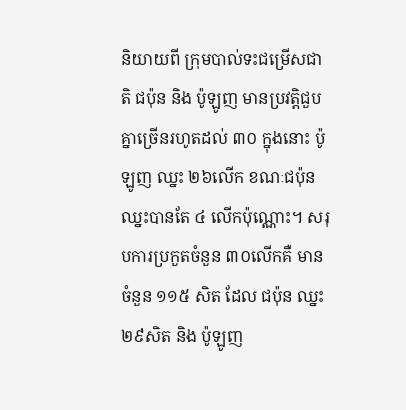និយាយពី ក្រុមបាល់ទះជម្រើសជាតិ ជប៉ុន និង ប៉ូឡូញ មានប្រវត្តិជួបគ្នាច្រើនរហូតដល់ ៣០ ក្នុងនោះ ប៉ូឡូញ ឈ្នះ ២៦លើក ខណៈជប៉ុន ឈ្នះបានតែ ៤ លើកប៉ុណ្ណោះ។ សរុបការប្រកួតចំនួន ៣០លើកគឺ មានចំនួន ១១៥ សិត ដែល ជប៉ុន ឈ្នះ ២៩សិត និង ប៉ូឡូញ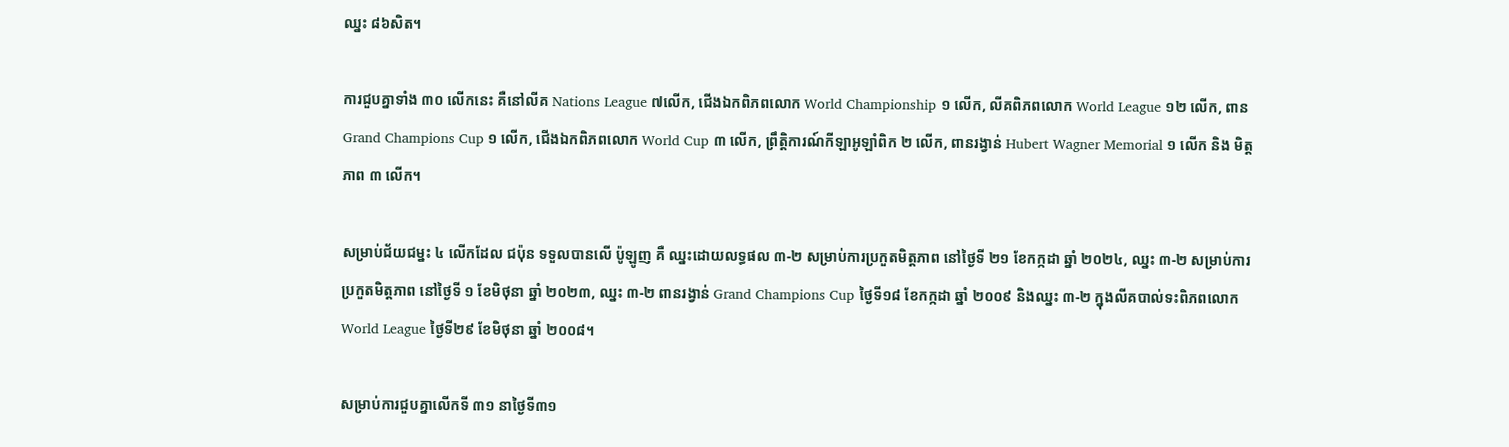ឈ្នះ ៨៦សិត។

ការជួបគ្នាទាំង ៣០ លើកនេះ គឺនៅលីគ Nations League ៧លើក, ជើងឯកពិភពលោក World Championship ១ លើក, លីគពិភពលោក World League ១២ លើក, ពាន Grand Champions Cup ១ លើក, ជើងឯកពិភពលោក World Cup ៣ លើក, ព្រឹត្តិការណ៍កីឡាអូឡាំពិក ២ លើក, ពានរង្វាន់ Hubert Wagner Memorial ១ លើក និង មិត្តភាព ៣ លើក។

សម្រាប់ជ័យជម្នះ ៤ លើកដែល ជប៉ុន ទទួលបានលើ ប៉ូឡូញ គឺ ឈ្នះដោយលទ្ធផល ៣-២ សម្រាប់ការប្រកួតមិត្តភាព នៅថ្ងៃទី ២១ ខែកក្កដា ឆ្នាំ ២០២៤, ឈ្នះ ៣-២ សម្រាប់ការប្រកួតមិត្តភាព នៅថ្ងៃទី ១ ខែមិថុនា ឆ្នាំ ២០២៣, ឈ្នះ ៣-២ ពានរង្វាន់ Grand Champions Cup ថ្ងៃទី១៨ ខែកក្កដា ឆ្នាំ ២០០៩ និងឈ្នះ ៣-២ ក្នុងលីគបាល់ទះពិភពលោក World League ថ្ងៃទី២៩ ខែមិថុនា ឆ្នាំ ២០០៨។

សម្រាប់ការជួបគ្នាលើកទី ៣១ នាថ្ងៃទី៣១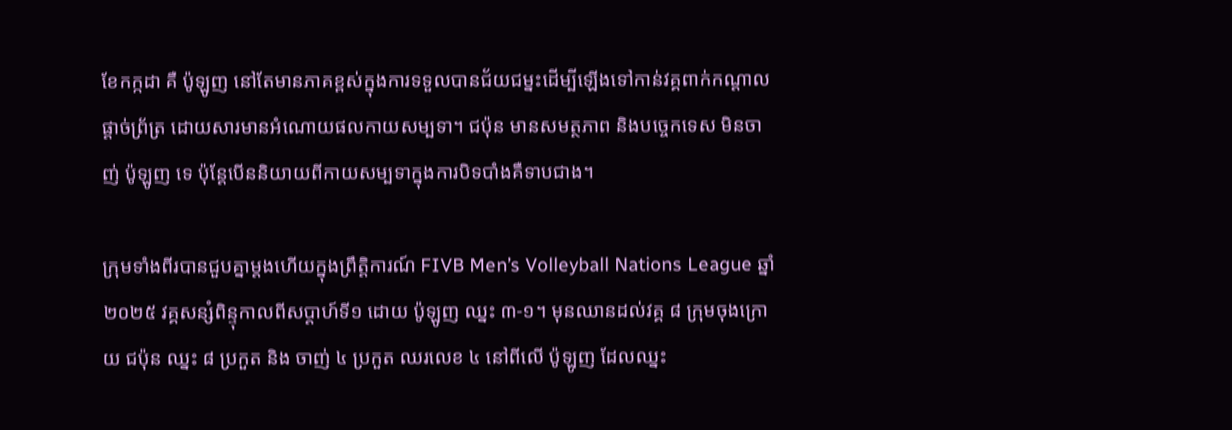ខែកក្កដា គឺ ប៉ូឡូញ នៅតែមានភាគខ្ពស់ក្នុងការទទួលបានជ័យជម្នះដើម្បីឡើងទៅកាន់វគ្គពាក់កណ្តាលផ្តាច់ព្រ័ត្រ ដោយសារមានអំណោយផលកាយសម្បទា។ ជប៉ុន មានសមត្ថភាព និងបច្ចេកទេស មិនចាញ់ ប៉ូឡូញ ទេ ប៉ុន្តែបើននិយាយពីកាយសម្បទាក្នុងការបិទបាំងគឺទាបជាង។

ក្រុមទាំងពីរបានជួបគ្នាម្តងហើយក្នុងព្រឹត្តិការណ៍ FIVB Men’s Volleyball Nations League ឆ្នាំ ២០២៥ វគ្គសន្សំពិន្ទុកាលពីសប្តាហ៍ទី១ ដោយ ប៉ូឡូញ ឈ្នះ ៣-១។ មុនឈានដល់វគ្គ ៨ ក្រុមចុងក្រោយ ជប៉ុន ឈ្នះ ៨ ប្រកួត និង ចាញ់ ៤ ប្រកួត ឈរលេខ ៤ នៅពីលើ ប៉ូឡូញ ដែលឈ្នះ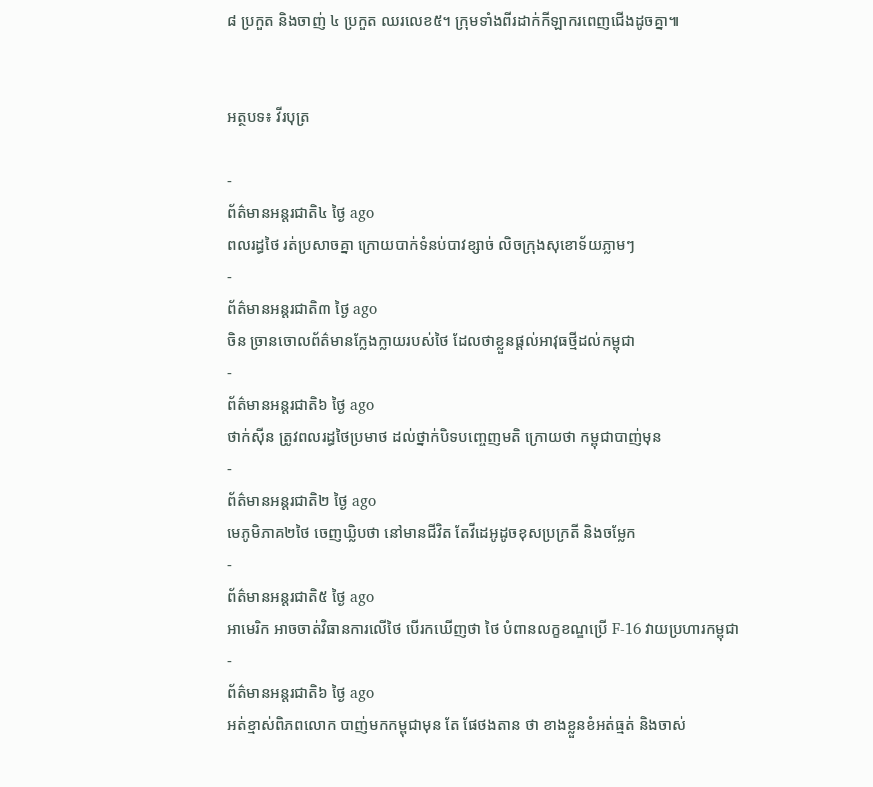៨ ប្រកួត និងចាញ់ ៤ ប្រកួត ឈរលេខ៥។ ក្រុមទាំងពីរដាក់កីឡាករពេញជើងដូចគ្នា៕


អត្ថបទ៖ វីរបុត្រ

-
ព័ត៌មានអន្ដរជាតិ៤ ថ្ងៃ ago
ពលរដ្ធថៃ រត់ប្រសាចគ្នា ក្រោយបាក់ទំនប់បាវខ្សាច់ លិចក្រុងសុខោទ័យភ្លាមៗ
-
ព័ត៌មានអន្ដរជាតិ៣ ថ្ងៃ ago
ចិន ច្រានចោលព័ត៌មានក្លែងក្លាយរបស់ថៃ ដែលថាខ្លួនផ្តល់អាវុធថ្មីដល់កម្ពុជា
-
ព័ត៌មានអន្ដរជាតិ៦ ថ្ងៃ ago
ថាក់ស៊ីន ត្រូវពលរដ្ធថៃប្រមាថ ដល់ថ្នាក់បិទបញ្ចេញមតិ ក្រោយថា កម្ពុជាបាញ់មុន
-
ព័ត៌មានអន្ដរជាតិ២ ថ្ងៃ ago
មេភូមិភាគ២ថៃ ចេញឃ្លិបថា នៅមានជីវិត តែវីដេអូដូចខុសប្រក្រតី និងចម្លែក
-
ព័ត៌មានអន្ដរជាតិ៥ ថ្ងៃ ago
អាមេរិក អាចចាត់វិធានការលើថៃ បើរកឃើញថា ថៃ បំពានលក្ខខណ្ឌប្រើ F-16 វាយប្រហារកម្ពុជា
-
ព័ត៌មានអន្ដរជាតិ៦ ថ្ងៃ ago
អត់ខ្មាស់ពិភពលោក បាញ់មកកម្ពុជាមុន តែ ផែថងតាន ថា ខាងខ្លួនខំអត់ធ្មត់ និងចាស់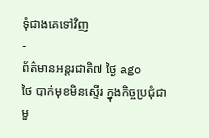ទុំជាងគេទៅវិញ
-
ព័ត៌មានអន្ដរជាតិ៧ ថ្ងៃ ago
ថៃ បាក់មុខមិនស្ទើរ ក្នុងកិច្ចប្រជុំជាមួ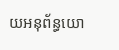យអនុព័ន្ធយោ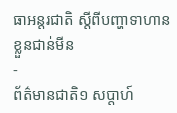ធាអន្តរជាតិ ស្តីពីបញ្ហាទាហានខ្លួនជាន់មីន
-
ព័ត៌មានជាតិ១ សប្តាហ៍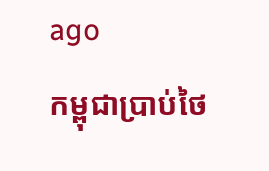ago
កម្ពុជាប្រាប់ថៃ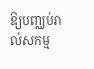ឱ្យបញ្ឈប់រាល់សកម្ម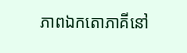ភាពឯកតោភាគីនៅ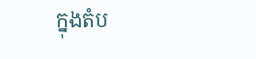ក្នុងតំប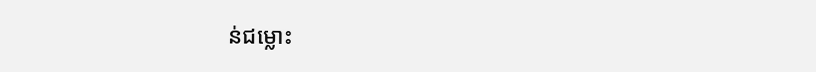ន់ជម្លោះ